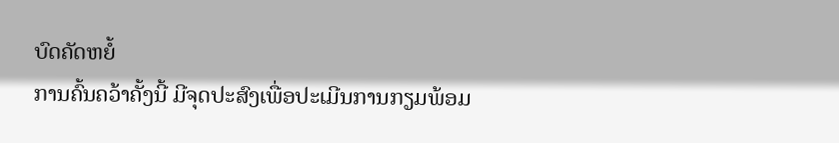ບົດຄັດຫຍໍ້
ການຄົ້ນຄວ້າຄັ້ງນີ້ ມີຈຸດປະສົງເພື່ອປະເມີນການກຽມພ້ອມ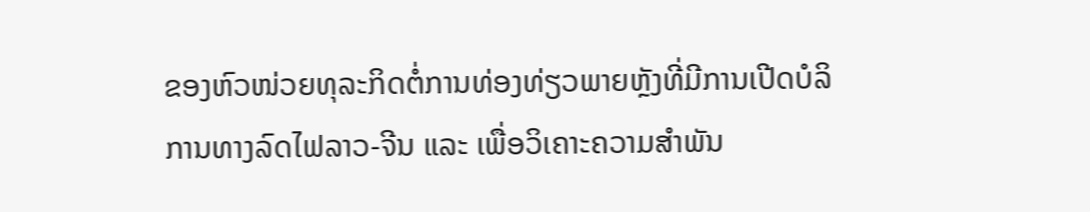ຂອງຫົວໜ່ວຍທຸລະກິດຕໍ່ການທ່ອງທ່ຽວພາຍຫຼັງທີ່ມີການເປີດບໍລິການທາງລົດໄຟລາວ-ຈີນ ແລະ ເພື່ອວິເຄາະຄວາມສໍາພັນ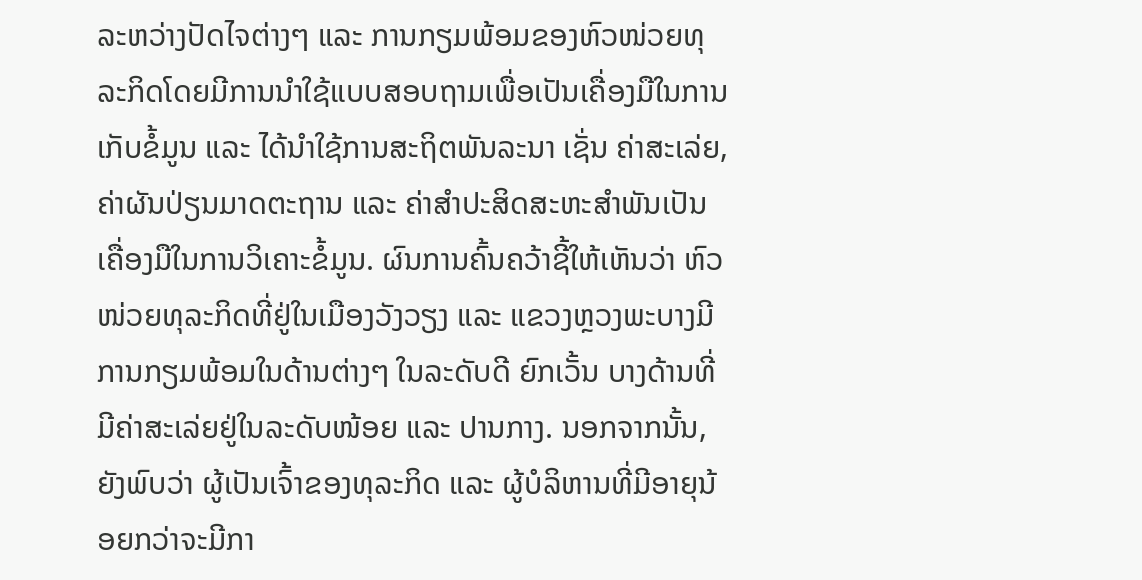ລະຫວ່າງປັດໄຈຕ່າງໆ ແລະ ການກຽມພ້ອມຂອງຫົວໜ່ວຍທຸລະກິດໂດຍມີການນໍາໃຊ້ແບບສອບຖາມເພື່ອເປັນເຄື່ອງມືໃນການເກັບຂໍ້ມູນ ແລະ ໄດ້ນໍາໃຊ້ການສະຖິຕພັນລະນາ ເຊັ່ນ ຄ່າສະເລ່ຍ, ຄ່າຜັນປ່ຽນມາດຕະຖານ ແລະ ຄ່າສໍາປະສິດສະຫະສໍາພັນເປັນເຄື່ອງມືໃນການວິເຄາະຂໍ້ມູນ. ຜົນການຄົ້ນຄວ້າຊີ້ໃຫ້ເຫັນວ່າ ຫົວໜ່ວຍທຸລະກິດທີ່ຢູ່ໃນເມືອງວັງວຽງ ແລະ ແຂວງຫຼວງພະບາງມີການກຽມພ້ອມໃນດ້ານຕ່າງໆ ໃນລະດັບດີ ຍົກເວັ້ນ ບາງດ້ານທີ່ມີຄ່າສະເລ່ຍຢູ່ໃນລະດັບໜ້ອຍ ແລະ ປານກາງ. ນອກຈາກນັ້ນ, ຍັງພົບວ່າ ຜູ້ເປັນເຈົ້າຂອງທຸລະກິດ ແລະ ຜູ້ບໍລິຫານທີ່ມີອາຍຸນ້ອຍກວ່າຈະມີກາ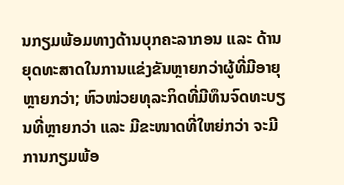ນກຽມພ້ອມທາງດ້ານບຸກຄະລາກອນ ແລະ ດ້ານຍຸດທະສາດໃນການແຂ່ງຂັນຫຼາຍກວ່າຜູ້ທີ່ມີອາຍຸຫຼາຍກວ່າ; ຫົວໜ່ວຍທຸລະກິດທີ່ມີທຶນຈົດທະບຽນທີ່ຫຼາຍກວ່າ ແລະ ມີຂະໜາດທີ່ໃຫຍ່ກວ່າ ຈະມີການກຽມພ້ອ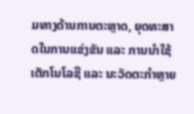ມທາງດ້ານການຕະຫຼາດ, ຍຸດທະສາດໃນການແຂ່ງຂັນ ແລະ ການນໍາໃຊ້ເຕັກໂນໂລຊີ ແລະ ນະວັດຕະກໍາຫຼາຍ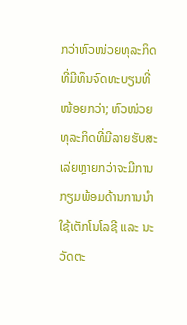ກວ່າຫົວໜ່ວຍທຸລະກິດທີ່ມີທຶນຈົດທະບຽນທີ່ໜ້ອຍກວ່າ; ຫົວໜ່ວຍທຸລະກິດທີ່ມີລາຍຮັບສະເລ່ຍຫຼາຍກວ່າຈະມີການກຽມພ້ອມດ້ານການນໍາໃຊ້ເຕັກໂນໂລຊີ ແລະ ນະວັດຕະ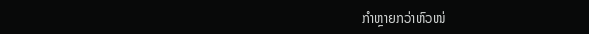ກໍາຫຼາຍກວ່າຫົວໜ່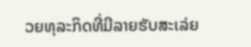ວຍທຸລະກິດທີ່ມີລາຍຮັບສະເລ່ຍ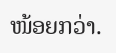ໜ້ອຍກວ່າ.